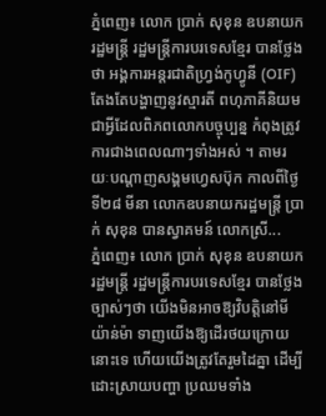ភ្នំពេញ៖ លោក ប្រាក់ សុខុន ឧបនាយករដ្ឋមន្ត្រី រដ្ឋមន្ត្រីការបរទេសខ្មែរ បានថ្លែងថា អង្គការអន្តរជាតិហ្វ្រង់កូហ្វូនី (OIF) តែងតែបង្ហាញនូវស្មារតី ពហុភាគីនិយម ជាអ្វីដែលពិភពលោកបច្ចុប្បន្ន កំពុងត្រូវការជាងពេលណាៗទាំងអស់ ។ តាមរយៈបណ្ដាញសង្គមហ្វេសប៊ុក កាលពីថ្ងៃទី២៨ មីនា លោកឧបនាយករដ្ឋមន្ត្រី ប្រាក់ សុខុន បានស្វាគមន៍ លោកស្រី...
ភ្នំពេញ៖ លោក ប្រាក់ សុខុន ឧបនាយករដ្ឋមន្ត្រី រដ្ឋមន្ត្រីការបរទេសខ្មែរ បានថ្លែងច្បាស់ៗថា យើងមិនអាចឱ្យវិបត្តិនៅមីយ៉ាន់ម៉ា ទាញយើងឱ្យដើរថយក្រោយនោះទេ ហើយយើងត្រូវតែរួមដៃគ្នា ដើម្បីដោះស្រាយបញ្ហា ប្រឈមទាំង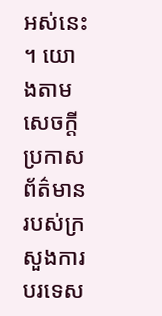អស់នេះ ។ យោងតាមសេចក្តីប្រកាសព័ត៌មាន របស់ក្រសួងការបរទេស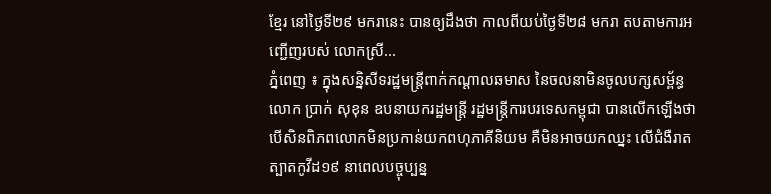ខ្មែរ នៅថ្ងៃទី២៩ មករានេះ បានឲ្យដឹងថា កាលពីយប់ថ្ងៃទី២៨ មករា តបតាមការអញ្ជើញរបស់ លោកស្រី...
ភ្នំពេញ ៖ ក្នុងសន្និសីទរដ្ឋមន្ត្រីពាក់កណ្តាលឆមាស នៃចលនាមិនចូលបក្សសម្ព័ន្ធ លោក ប្រាក់ សុខុន ឧបនាយករដ្ឋមន្ត្រី រដ្ឋមន្ត្រីការបរទេសកម្ពុជា បានលើកឡើងថា បើសិនពិភពលោកមិនប្រកាន់យកពហុភាគីនិយម គឺមិនអាចយកឈ្នះ លើជំងឺរាតត្បាតកូវីដ១៩ នាពេលបច្ចុប្បន្ន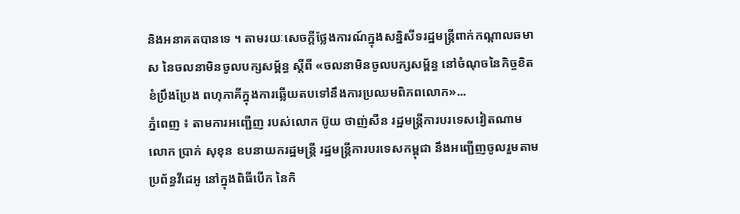និងអនាគតបានទេ ។ តាមរយៈសេចក្ដីថ្លែងការណ៍ក្នុងសន្និសីទរដ្ឋមន្ត្រីពាក់កណ្តាលឆមាស នៃចលនាមិនចូលបក្សសម្ព័ន្ធ ស្តីពី «ចលនាមិនចូលបក្សសម្ព័ន្ធ នៅចំណុចនៃកិច្ចខិតខំប្រឹងប្រែង ពហុភាគីក្នុងការឆ្លើយតបទៅនឹងការប្រឈមពិភពលោក»...
ភ្នំពេញ ៖ តាមការអញ្ជើញ របស់លោក ប៊ូយ ថាញ់សឺន រដ្ឋមន្រ្តីការបរទេសវៀតណាម លោក ប្រាក់ សុខុន ឧបនាយករដ្ឋមន្ត្រី រដ្ឋមន្ត្រីការបរទេសកម្ពុជា នឹងអញ្ជើញចូលរួមតាមប្រព័ន្ធវីដេអូ នៅក្នុងពិធីបើក នៃកិ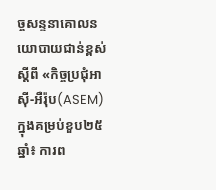ច្ចសន្ទនាគោលនយោបាយជាន់ខ្ពស់ ស្ដីពី «កិច្ចប្រជុំអាស៊ី-អឺរ៉ុប(ASEM) ក្នុងគម្រប់ខួប២៥ឆ្នាំ៖ ការព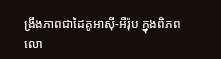ង្រឹងភាពជាដៃគូអាស៊ី-អឺរ៉ុប ក្នុងពិភពលោ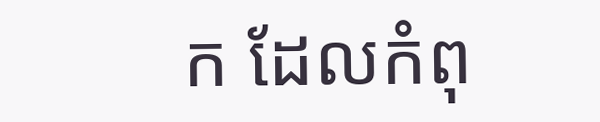ក ដែលកំពុ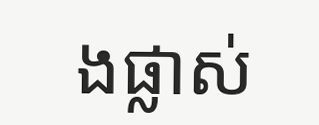ងផ្លាស់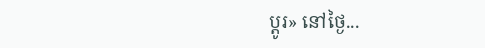ប្ដូរ» នៅថ្ងៃ...